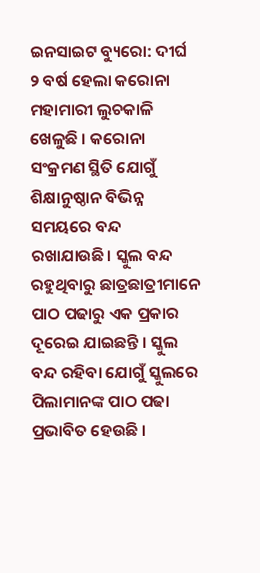ଇନସାଇଟ ବ୍ୟୁରୋ: ଦୀର୍ଘ ୨ ବର୍ଷ ହେଲା କରୋନା ମହାମାରୀ ଲୁଚକାଳି ଖେଳୁଛି । କରୋନା ସଂକ୍ରମଣ ସ୍ଥିତି ଯୋଗୁଁ ଶିକ୍ଷାନୁଷ୍ଠାନ ବିଭିନ୍ନ ସମୟରେ ବନ୍ଦ ରଖାଯାଉଛି। ସ୍କୁଲ ବନ୍ଦ ରହୁଥିବାରୁ ଛାତ୍ରଛାତ୍ରୀମାନେ ପାଠ ପଢାରୁ ଏକ ପ୍ରକାର ଦୂରେଇ ଯାଇଛନ୍ତି । ସ୍କୁଲ ବନ୍ଦ ରହିବା ଯୋଗୁଁ ସ୍କୁଲରେ ପିଲାମାନଙ୍କ ପାଠ ପଢା ପ୍ରଭାବିତ ହେଉଛି ।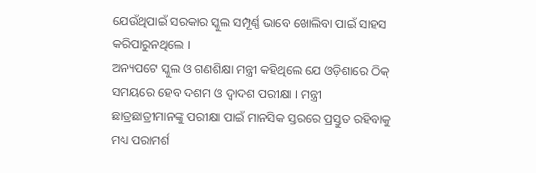ଯେଉଁଥିପାଇଁ ସରକାର ସ୍କୁଲ ସମ୍ପୂର୍ଣ୍ଣ ଭାବେ ଖୋଲିବା ପାଇଁ ସାହସ କରିପାରୁନଥିଲେ ।
ଅନ୍ୟପଟେ ସ୍କୁଲ ଓ ଗଣଶିକ୍ଷା ମନ୍ତ୍ରୀ କହିଥିଲେ ଯେ ଓଡ଼ିଶାରେ ଠିକ୍ ସମୟରେ ହେବ ଦଶମ ଓ ଦ୍ୱାଦଶ ପରୀକ୍ଷା । ମନ୍ତ୍ରୀ ଛାତ୍ରଛାତ୍ରୀମାନଙ୍କୁ ପରୀକ୍ଷା ପାଇଁ ମାନସିକ ସ୍ତରରେ ପ୍ରସ୍ତୁତ ରହିବାକୁ ମଧ୍ୟ ପରାମର୍ଶ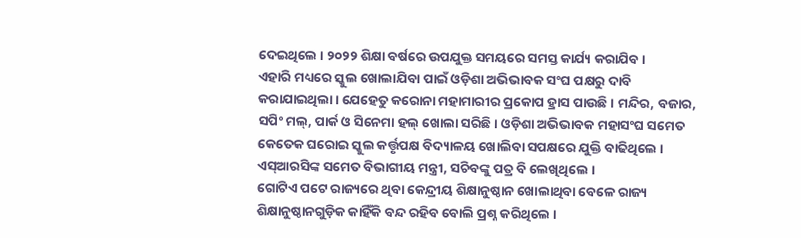ଦେଇଥିଲେ । ୨୦୨୨ ଶିକ୍ଷା ବର୍ଷରେ ଉପଯୁକ୍ତ ସମୟରେ ସମସ୍ତ କାର୍ଯ୍ୟ କରାଯିବ ।
ଏହାରି ମଧ୍ୟରେ ସ୍କୁଲ ଖୋଲାଯିବା ପାଇଁ ଓଡ଼ିଶା ଅଭିଭାବକ ସଂଘ ପକ୍ଷରୁ ଦାବି କରାଯାଇଥିଲା । ଯେହେତୁ କରୋନା ମହାମାରୀର ପ୍ରକୋପ ହ୍ରାସ ପାଉଛି । ମନ୍ଦିର, ବଜାର, ସପିଂ ମଲ୍, ପାର୍କ ଓ ସିନେମା ହଲ୍ ଖୋଲା ସରିଛି । ଓଡ଼ିଶା ଅଭିଭାବକ ମହାସଂଘ ସମେତ କେତେକ ଘରୋଇ ସ୍କୁଲ କର୍ତ୍ତୃପକ୍ଷ ବିଦ୍ୟାଳୟ ଖୋଲିବା ସପକ୍ଷରେ ଯୁକ୍ତି ବାଢିଥିଲେ । ଏସ୍ଆରସିଙ୍କ ସମେତ ବିଭାଗୀୟ ମନ୍ତ୍ରୀ, ସଚିବଙ୍କୁ ପତ୍ର ବି ଲେଖିଥିଲେ ।
ଗୋଟିଏ ପଟେ ରାଜ୍ୟରେ ଥିବା କେନ୍ଦ୍ରୀୟ ଶିକ୍ଷାନୁଷ୍ଠାନ ଖୋଲାଥିବା ବେଳେ ରାଜ୍ୟ ଶିକ୍ଷାନୁଷ୍ଠାନଗୁଡ଼ିକ କାହିଁକି ବନ୍ଦ ରହିବ ବୋଲି ପ୍ରଶ୍ନ କରିଥିଲେ ।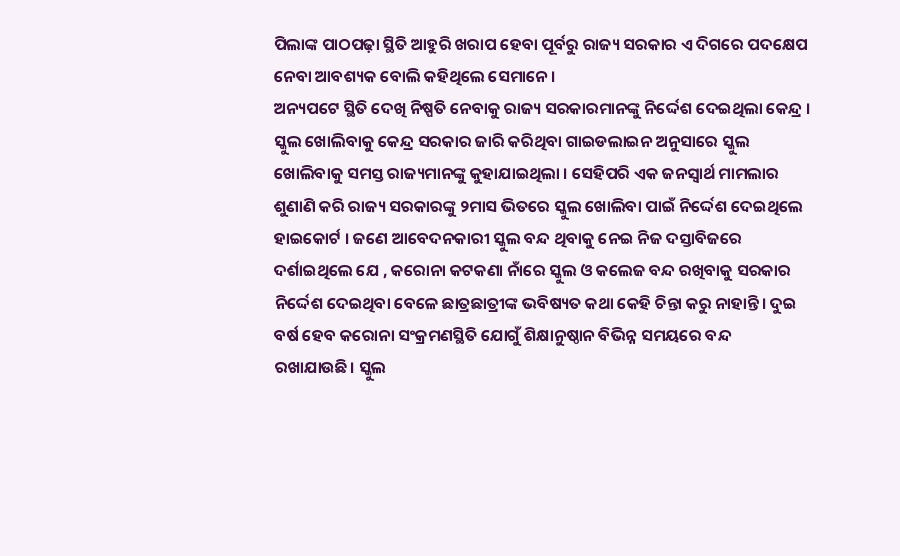ପିଲାଙ୍କ ପାଠପଢ଼ା ସ୍ଥିତି ଆହୁରି ଖରାପ ହେବା ପୂର୍ବରୁ ରାଜ୍ୟ ସରକାର ଏ ଦିଗରେ ପଦକ୍ଷେପ ନେବା ଆବଶ୍ୟକ ବୋଲି କହିଥିଲେ ସେମାନେ ।
ଅନ୍ୟପଟେ ସ୍ଥିତି ଦେଖି ନିଷ୍ପତି ନେବାକୁ ରାଜ୍ୟ ସରକାରମାନଙ୍କୁ ନିର୍ଦ୍ଦେଶ ଦେଇଥିଲା କେନ୍ଦ୍ର । ସ୍କୁଲ ଖୋଲିବାକୁ କେନ୍ଦ୍ର ସରକାର ଜାରି କରିଥିବା ଗାଇଡଲାଇନ ଅନୁସାରେ ସ୍କୁଲ ଖୋଲିବାକୁ ସମସ୍ତ ରାଜ୍ୟମାନଙ୍କୁ କୁହାଯାଇଥିଲା । ସେହିପରି ଏକ ଜନସ୍ୱାର୍ଥ ମାମଲାର ଶୁଣାଣି କରି ରାଜ୍ୟ ସରକାରଙ୍କୁ ୨ମାସ ଭିତରେ ସ୍କୁଲ ଖୋଲିବା ପାଇଁ ନିର୍ଦ୍ଦେଶ ଦେଇଥିଲେ ହାଇକୋର୍ଟ । ଜଣେ ଆବେଦନକାରୀ ସ୍କୁଲ ବନ୍ଦ ଥିବାକୁ ନେଇ ନିଜ ଦସ୍ତାବିଜରେ ଦର୍ଶାଇଥିଲେ ଯେ , କରୋନା କଟକଣା ନାଁରେ ସ୍କୁଲ ଓ କଲେଜ ବନ୍ଦ ରଖିବାକୁ ସରକାର ନିର୍ଦ୍ଦେଶ ଦେଇଥିବା ବେଳେ ଛାତ୍ରଛାତ୍ରୀଙ୍କ ଭବିଷ୍ୟତ କଥା କେହି ଚିନ୍ତା କରୁ ନାହାନ୍ତି। ଦୁଇ ବର୍ଷ ହେବ କରୋନା ସଂକ୍ରମଣସ୍ଥିତି ଯୋଗୁଁ ଶିକ୍ଷାନୁଷ୍ଠାନ ବିଭିନ୍ନ ସମୟରେ ବନ୍ଦ ରଖାଯାଉଛି। ସ୍କୁଲ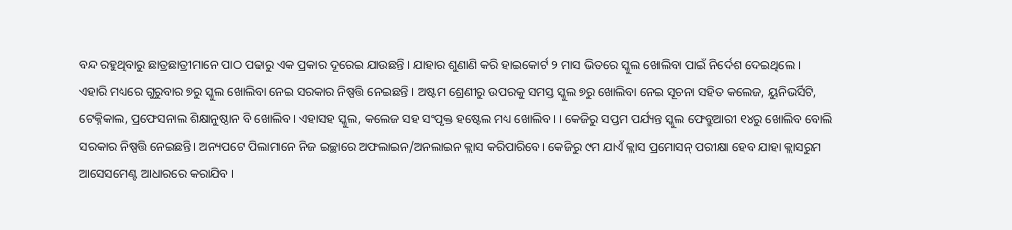ବନ୍ଦ ରହୁଥିବାରୁ ଛାତ୍ରଛାତ୍ରୀମାନେ ପାଠ ପଢାରୁ ଏକ ପ୍ରକାର ଦୂରେଇ ଯାଉଛନ୍ତି । ଯାହାର ଶୁଣାଣି କରି ହାଇକୋର୍ଟ ୨ ମାସ ଭିତରେ ସ୍କୁଲ ଖୋଲିବା ପାଇଁ ନିର୍ଦେଶ ଦେଇଥିଲେ ।
ଏହାରି ମଧ୍ୟରେ ଗୁରୁବାର ୭ରୁ ସ୍କୁଲ ଖୋଲିବା ନେଇ ସରକାର ନିଷ୍ପତ୍ତି ନେଇଛନ୍ତି । ଅଷ୍ଟମ ଶ୍ରେଣୀରୁ ଉପରକୁ ସମସ୍ତ ସ୍କୁଲ ୭ରୁ ଖୋଲିବା ନେଇ ସୂଚନା ସହିତ କଲେଜ, ୟୁନିଭର୍ସିଟି, ଟେକ୍ନିକାଲ, ପ୍ରଫେସନାଲ ଶିକ୍ଷାନୁଷ୍ଠାନ ବି ଖୋଲିବ। ଏହାସହ ସ୍କୁଲ, କଲେଜ ସହ ସଂପୃକ୍ତ ହଷ୍ଟେଲ ମଧ୍ୟ ଖୋଲିବ। । କେଜିରୁ ସପ୍ତମ ପର୍ଯ୍ୟନ୍ତ ସ୍କୁଲ ଫେବ୍ରୁଆରୀ ୧୪ରୁ ଖୋଲିବ ବୋଲି ସରକାର ନିଷ୍ପତ୍ତି ନେଇଛନ୍ତି। ଅନ୍ୟପଟେ ପିଲାମାନେ ନିଜ ଇଚ୍ଛାରେ ଅଫଲାଇନ/ଅନଲାଇନ କ୍ଲାସ କରିପାରିବେ। କେଜିରୁ ୯ମ ଯାଏଁ କ୍ଲାସ ପ୍ରମୋସନ୍ ପରୀକ୍ଷା ହେବ ଯାହା କ୍ଲାସରୁମ ଆସେସମେଣ୍ଟ ଆଧାରରେ କରାଯିବ ।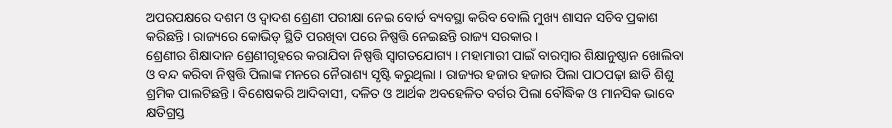ଅପରପକ୍ଷରେ ଦଶମ ଓ ଦ୍ୱାଦଶ ଶ୍ରେଣୀ ପରୀକ୍ଷା ନେଇ ବୋର୍ଡ ବ୍ୟବସ୍ଥା କରିବ ବୋଲି ମୁଖ୍ୟ ଶାସନ ସଚିବ ପ୍ରକାଶ କରିଛନ୍ତି। ରାଜ୍ୟରେ କୋଭିଡ୍ ସ୍ଥିତି ପରଖିବା ପରେ ନିଷ୍ପତ୍ତି ନେଇଛନ୍ତି ରାଜ୍ୟ ସରକାର ।
ଶ୍ରେଣୀର ଶିକ୍ଷାଦାନ ଶ୍ରେଣୀଗୃହରେ କରାଯିବା ନିଷ୍ପତ୍ତି ସ୍ୱାଗତଯୋଗ୍ୟ । ମହାମାରୀ ପାଇଁ ବାରମ୍ୱାର ଶିକ୍ଷାନୁଷ୍ଠାନ ଖୋଲିବା ଓ ବନ୍ଦ କରିବା ନିଷ୍ପତ୍ତି ପିଲାଙ୍କ ମନରେ ନୈରାଶ୍ୟ ସୃଷ୍ଟି କରୁଥିଲା । ରାଜ୍ୟର ହଜାର ହଜାର ପିଲା ପାଠପଢ଼ା ଛାଡି ଶିଶୁ ଶ୍ରମିକ ପାଲଟିଛନ୍ତି। ବିଶେଷକରି ଆଦିବାସୀ, ଦଳିତ ଓ ଆର୍ଥକ ଅବହେଳିତ ବର୍ଗର ପିଲା ବୌଦ୍ଧିକ ଓ ମାନସିକ ଭାବେ କ୍ଷତିଗ୍ରସ୍ତ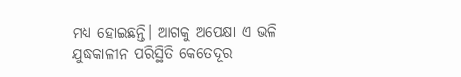ମଧ୍ୟ ହୋଇଛନ୍ତି। ଆଗକୁ ଅପେକ୍ଷା ଏ ଭଳି ଯୁଦ୍ଧକାଳୀନ ପରିସ୍ଥିତି କେତେଦୂର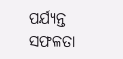ପର୍ଯ୍ୟନ୍ତ ସଫଳତା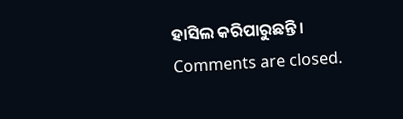ହାସିଲ କରିପାରୁଛନ୍ତି ।
Comments are closed.